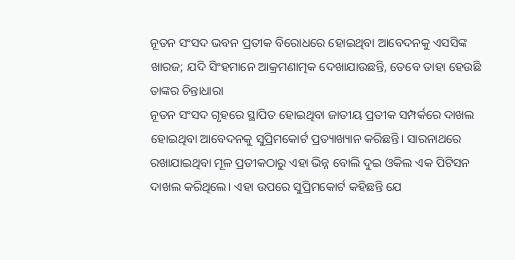ନୂତନ ସଂସଦ ଭବନ ପ୍ରତୀକ ବିରୋଧରେ ହୋଇଥିବା ଆବେଦନକୁ ଏସସିଙ୍କ ଖାରଜ; ଯଦି ସିଂହମାନେ ଆକ୍ରମଣାତ୍ମକ ଦେଖାଯାଉଛନ୍ତି, ତେବେ ତାହା ହେଉଛି ତାଙ୍କର ଚିନ୍ତାଧାରା
ନୂତନ ସଂସଦ ଗୃହରେ ସ୍ଥାପିତ ହୋଇଥିବା ଜାତୀୟ ପ୍ରତୀକ ସମ୍ପର୍କରେ ଦାଖଲ ହୋଇଥିବା ଆବେଦନକୁ ସୁପ୍ରିମକୋର୍ଟ ପ୍ରତ୍ୟାଖ୍ୟାନ କରିଛନ୍ତି। ସାରନାଥରେ ରଖାଯାଇଥିବା ମୂଳ ପ୍ରତୀକଠାରୁ ଏହା ଭିନ୍ନ ବୋଲି ଦୁଇ ଓକିଲ ଏକ ପିଟିସନ ଦାଖଲ କରିଥିଲେ। ଏହା ଉପରେ ସୁପ୍ରିମକୋର୍ଟ କହିଛନ୍ତି ଯେ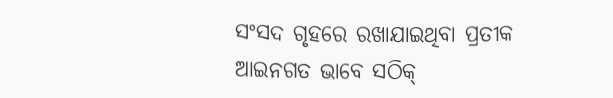ସଂସଦ ଗୃହରେ ରଖାଯାଇଥିବା ପ୍ରତୀକ ଆଇନଗତ ଭାବେ ସଠିକ୍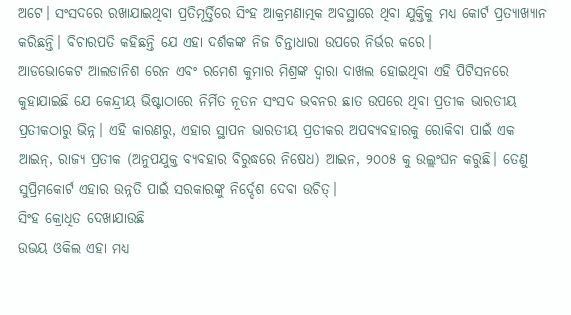ଅଟେ। ସଂସଦରେ ରଖାଯାଇଥିବା ପ୍ରତିମୂର୍ତ୍ତିରେ ସିଂହ ଆକ୍ରମଣାତ୍ମକ ଅବସ୍ଥାରେ ଥିବା ଯୁକ୍ତିକୁ ମଧ୍ୟ କୋର୍ଟ ପ୍ରତ୍ୟାଖ୍ୟାନ କରିଛନ୍ତି। ବିଚାରପତି କହିଛନ୍ତି ଯେ ଏହା ଦର୍ଶକଙ୍କ ନିଜ ଚିନ୍ତାଧାରା ଉପରେ ନିର୍ଭର କରେ।
ଆଡଭୋକେଟ ଆଲଡାନିଶ ରେନ ଏବଂ ରମେଶ କୁମାର ମିଶ୍ରଙ୍କ ଦ୍ୱାରା ଦାଖଲ ହୋଇଥିବା ଏହି ପିଟିସନରେ କୁହାଯାଇଛି ଯେ କେନ୍ଦ୍ରୀୟ ଭିଷ୍ଟାଠାରେ ନିର୍ମିତ ନୂତନ ସଂସଦ ଭବନର ଛାତ ଉପରେ ଥିବା ପ୍ରତୀକ ଭାରତୀୟ ପ୍ରତୀକଠାରୁ ଭିନ୍ନ। ଏହି କାରଣରୁ, ଏହାର ସ୍ଥାପନ ଭାରତୀୟ ପ୍ରତୀକର ଅପବ୍ୟବହାରକୁ ରୋକିବା ପାଇଁ ଏକ ଆଇନ୍, ରାଜ୍ୟ ପ୍ରତୀକ (ଅନୁପଯୁକ୍ତ ବ୍ୟବହାର ବିରୁଦ୍ଧରେ ନିଷେଧ) ଆଇନ, ୨୦୦୫ କୁ ଉଲ୍ଲଂଘନ କରୁଛି। ତେଣୁ ସୁପ୍ରିମକୋର୍ଟ ଏହାର ଉନ୍ନତି ପାଇଁ ସରକାରଙ୍କୁ ନିର୍ଦ୍ଦେଶ ଦେବା ଉଚିତ୍।
ସିଂହ କ୍ରୋଧିତ ଦେଖାଯାଉଛି
ଉଭୟ ଓକିଲ ଏହା ମଧ୍ୟ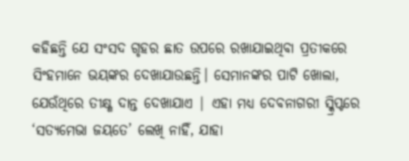କହିଛନ୍ତି ଯେ ସଂସଦ ଗୃହର ଛାତ ଉପରେ ରଖାଯାଇଥିବା ପ୍ରତୀକରେ ସିଂହମାନେ ଭୟଙ୍କର ଦେଖାଯାଉଛନ୍ତି। ସେମାନଙ୍କର ପାଟି ଖୋଲା, ଯେଉଁଥିରେ ତୀକ୍ଷ୍ଣ ଦାନ୍ତ ଦେଖାଯାଏ | ଏହା ମଧ୍ୟ ଦେବନାଗରୀ ସ୍କ୍ରିପ୍ଟରେ ‘ସତ୍ୟମେଭା ଜୟତେ’ ଲେଖି ନାହିଁ, ଯାହା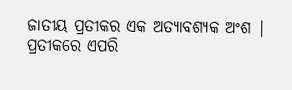ଜାତୀୟ ପ୍ରତୀକର ଏକ ଅତ୍ୟାବଶ୍ୟକ ଅଂଶ | ପ୍ରତୀକରେ ଏପରି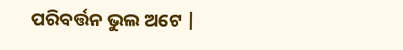ପରିବର୍ତ୍ତନ ଭୁଲ ଅଟେ |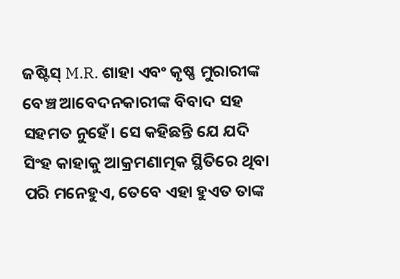ଜଷ୍ଟିସ୍ M.R. ଶାହା ଏବଂ କୃଷ୍ଣ ମୁରାରୀଙ୍କ ବେଞ୍ଚ ଆବେଦନକାରୀଙ୍କ ବିବାଦ ସହ ସହମତ ନୁହେଁ। ସେ କହିଛନ୍ତି ଯେ ଯଦି ସିଂହ କାହାକୁ ଆକ୍ରମଣାତ୍ମକ ସ୍ଥିତିରେ ଥିବା ପରି ମନେହୁଏ, ତେବେ ଏହା ହୁଏତ ତାଙ୍କ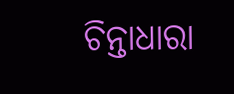ଚିନ୍ତାଧାରା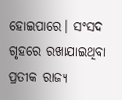ହୋଇପାରେ। ସଂସଦ ଗୃହରେ ରଖାଯାଇଥିବା ପ୍ରତୀକ ରାଜ୍ୟ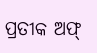ପ୍ରତୀକ ଅଫ୍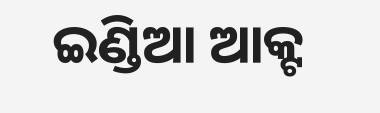ଇଣ୍ଡିଆ ଆକ୍ଟ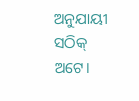ଅନୁଯାୟୀ ସଠିକ୍ ଅଟେ।